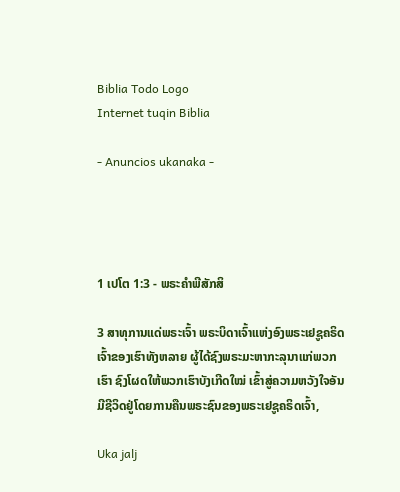Biblia Todo Logo
Internet tuqin Biblia

- Anuncios ukanaka -




1 ເປໂຕ 1:3 - ພຣະຄຳພີສັກສິ

3 ສາທຸການແດ່ພຣະເຈົ້າ ພຣະບິດາເຈົ້າແຫ່ງອົງພຣະເຢຊູຄຣິດເຈົ້າຂອງເຮົາທັງຫລາຍ ຜູ້ໄດ້ຊົງພຣະມະຫາກະລຸນາແກ່ພວກເຮົາ ຊົງໂຜດໃຫ້ພວກເຮົາບັງເກີດໃໝ່ ເຂົ້າສູ່ຄວາມຫວັງໃຈອັນມີຊີວິດຢູ່ໂດຍການຄືນພຣະຊົນຂອງພຣະເຢຊູຄຣິດເຈົ້າ,

Uka jalj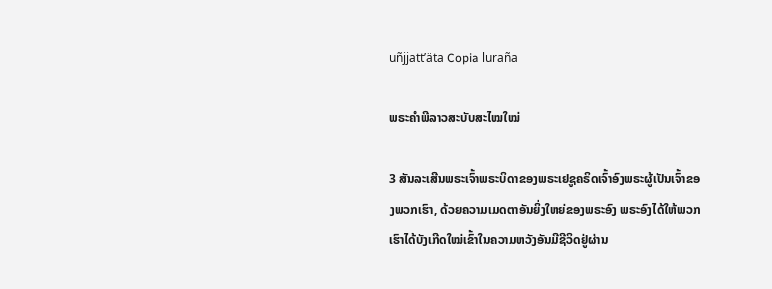uñjjattʼäta Copia luraña

ພຣະຄຳພີລາວສະບັບສະໄໝໃໝ່

3 ສັນລະເສີນພຣະເຈົ້າພຣະບິດາຂອງພຣະເຢຊູຄຣິດເຈົ້າອົງພຣະຜູ້ເປັນເຈົ້າຂອງພວກເຮົາ, ດ້ວຍຄວາມເມດຕາອັນຍິ່ງໃຫຍ່ຂອງພຣະອົງ ພຣະອົງໄດ້ໃຫ້ພວກເຮົາໄດ້ບັງເກີດໃໝ່ເຂົ້າໃນຄວາມຫວັງອັນມີຊີວິດຢູ່ຜ່ານ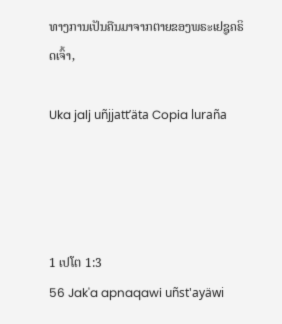ທາງການເປັນຄືນມາຈາກຕາຍຂອງພຣະເຢຊູຄຣິດເຈົ້າ,

Uka jalj uñjjattʼäta Copia luraña




1 ເປໂຕ 1:3
56 Jak'a apnaqawi uñst'ayäwi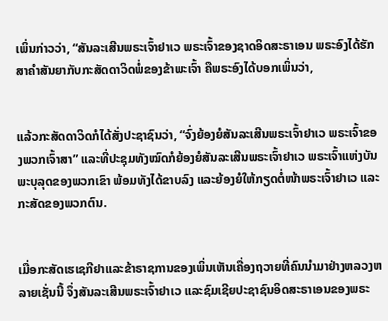ເພິ່ນກ່າວວ່າ, “ສັນລະເສີນພຣະເຈົ້າຢາເວ ພຣະເຈົ້າຂອງຊາດອິດສະຣາເອນ ພຣະອົງໄດ້ຮັກສາຄຳສັນຍາກັບກະສັດດາວິດພໍ່ຂອງຂ້າພະເຈົ້າ ຄືພຣະອົງໄດ້ບອກເພິ່ນວ່າ,


ແລ້ວກະສັດດາວິດກໍໄດ້ສັ່ງປະຊາຊົນວ່າ, “ຈົ່ງຍ້ອງຍໍສັນລະເສີນພຣະເຈົ້າຢາເວ ພຣະເຈົ້າຂອງພວກເຈົ້າສາ” ແລະທີ່ປະຊຸມທັງໝົດກໍຍ້ອງຍໍສັນລະເສີນພຣະເຈົ້າຢາເວ ພຣະເຈົ້າແຫ່ງບັນພະບຸລຸດຂອງພວກເຂົາ ພ້ອມທັງໄດ້ຂາບລົງ ແລະຍ້ອງຍໍໃຫ້ກຽດຕໍ່ໜ້າພຣະເຈົ້າຢາເວ ແລະກະສັດຂອງພວກຕົນ.


ເມື່ອກະສັດເຮເຊກີຢາແລະຂ້າຣາຊການຂອງເພິ່ນເຫັນເຄື່ອງຖວາຍທີ່ຄົນນຳມາຢ່າງຫລວງຫລາຍເຊັ່ນນີ້ ຈຶ່ງສັນລະເສີນພຣະເຈົ້າຢາເວ ແລະຊົມເຊີຍປະຊາຊົນອິດສະຣາເອນຂອງພຣະ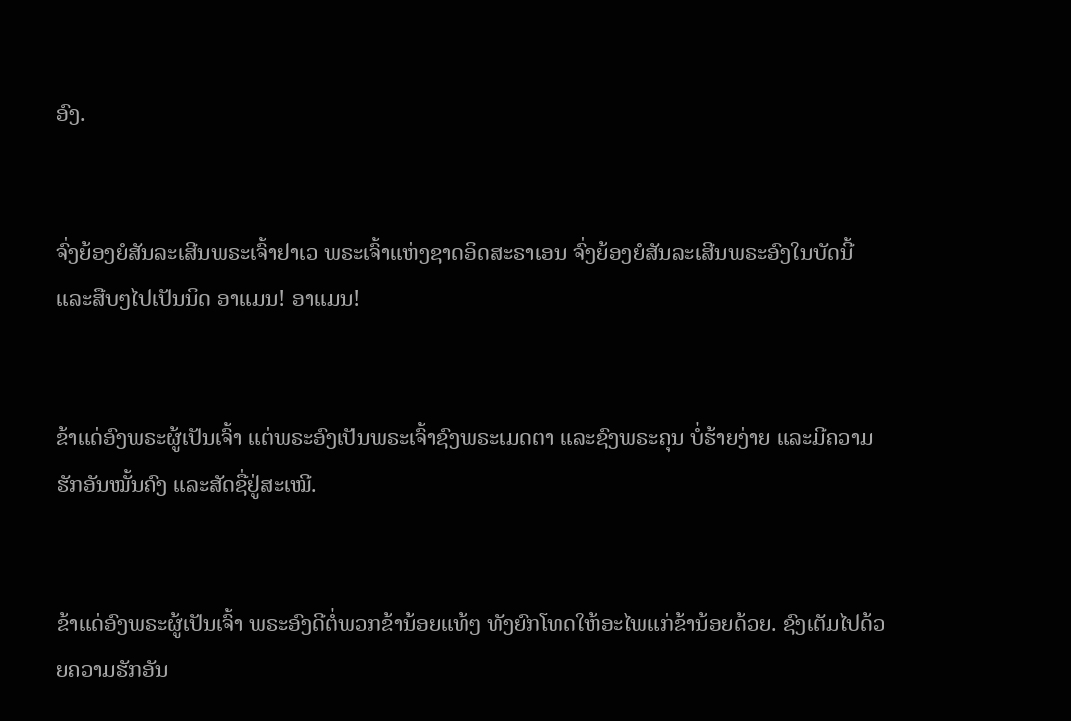ອົງ.


ຈົ່ງຍ້ອງຍໍສັນລະເສີນພຣະເຈົ້າຢາເວ ພຣະເຈົ້າແຫ່ງຊາດອິດສະຣາເອນ ຈົ່ງຍ້ອງຍໍສັນລະເສີນພຣະອົງໃນບັດນີ້ແລະສືບໆໄປເປັນນິດ ອາແມນ! ອາແມນ!


ຂ້າແດ່ອົງພຣະຜູ້ເປັນເຈົ້າ ແຕ່ພຣະອົງເປັນພຣະເຈົ້າຊົງພຣະເມດຕາ ແລະຊົງພຣະຄຸນ ບໍ່ຮ້າຍງ່າຍ ແລະມີຄວາມຮັກອັນໝັ້ນຄົງ ແລະສັດຊື່ຢູ່ສະເໝີ.


ຂ້າແດ່ອົງພຣະຜູ້ເປັນເຈົ້າ ພຣະອົງດີຕໍ່ພວກຂ້ານ້ອຍແທ້ໆ ທັງຍົກໂທດໃຫ້ອະໄພແກ່ຂ້ານ້ອຍດ້ວຍ. ຊົງເຕັມໄປດ້ວຍຄວາມຮັກອັນ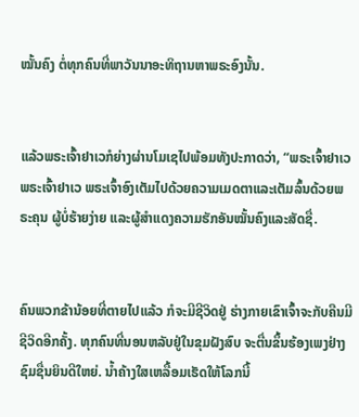ໝັ້ນຄົງ ຕໍ່ທຸກຄົນທີ່ພາວັນນາອະທິຖານຫາພຣະອົງນັ້ນ.


ແລ້ວພຣະເຈົ້າຢາເວກໍຍ່າງຜ່ານໂມເຊໄປພ້ອມທັງປະກາດວ່າ, “ພຣະເຈົ້າຢາເວ ພຣະເຈົ້າຢາເວ ພຣະເຈົ້າອົງເຕັມໄປດ້ວຍຄວາມເມດຕາແລະເຕັມລົ້ນດ້ວຍພຣະຄຸນ ຜູ້ບໍ່ຮ້າຍງ່າຍ ແລະຜູ້ສຳແດງຄວາມຮັກອັນໝັ້ນຄົງແລະສັດຊື່.


ຄົນພວກຂ້ານ້ອຍທີ່ຕາຍໄປແລ້ວ ກໍຈະມີຊີວິດຢູ່ ຮ່າງກາຍເຂົາເຈົ້າຈະກັບຄືນມີຊີວິດອີກຄັ້ງ. ທຸກຄົນທີ່ນອນຫລັບຢູ່ໃນຂຸມຝັງສົບ ຈະຕື່ນຂຶ້ນຮ້ອງເພງຢ່າງຊົມຊື່ນຍິນດີໃຫຍ່. ນໍ້າຄ້າງໃສເຫລື້ອມເຮັດໃຫ້ໂລກນີ້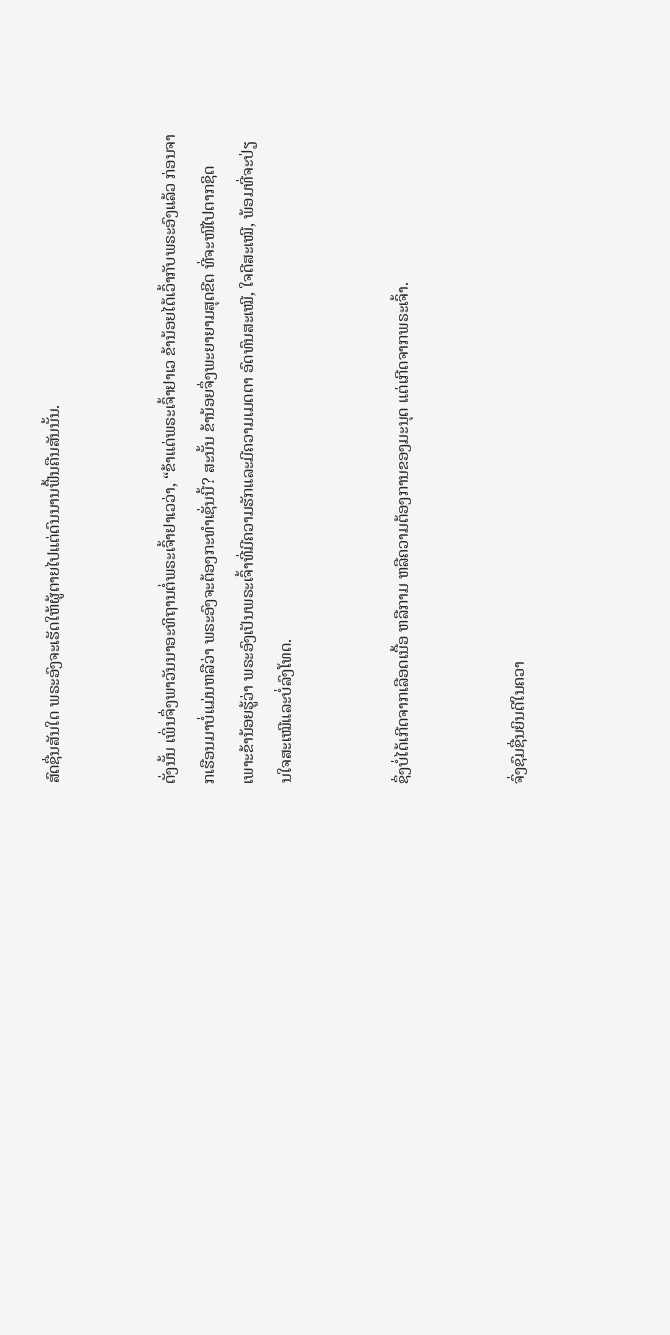ສົດຊື່ນສັນໃດ ພຣະອົງຈະເຮັດໃຫ້ຜູ້ຕາຍໄປແຕ່ດົນນານຟື້ນຄືນສັນນັ້ນ.


ດັ່ງນັ້ນ ເພິ່ນຈຶ່ງພາວັນນາອະທິຖານຕໍ່ພຣະເຈົ້າຢາເວວ່າ, “ຂ້າແດ່ພຣະເຈົ້າຢາເວ ຂ້ານ້ອຍໄດ້ເວົ້າກັບພຣະອົງແລ້ວ ກ່ອນຈາກເຮືອນມາບໍ່ແມ່ນຫລືວ່າ ພຣະອົງຈະຕ້ອງກະທຳເຊັ່ນນີ້? ສະນັ້ນ ຂ້ານ້ອຍຈຶ່ງພະຍາຍາມສຸດຂີດ ທີ່ຈະໜີໄປຕາກຊິດ ເພາະຂ້ານ້ອຍຮູ້ວ່າ ພຣະອົງເປັນພຣະເຈົ້າທີ່ມີຄວາມຮັກແລະມີຄວາມເມດຕາ ອົດທົນສະເໝີ, ໃຈດີສະເໝີ, ພ້ອມທີ່ຈະປ່ຽນໃຈສະເໝີແລະບໍ່ລົງໂທດ.


ຊຶ່ງບໍ່ໄດ້ເກີດຈາກເລືອດເນື້ອ ຫລືກາມ ຫລືຄວາມຕ້ອງການຂອງມະນຸດ ແຕ່ເກີດຈາກພຣະເຈົ້າ.


ຈົ່ງຊົມຊື່ນຍິນດີໃນຄວາ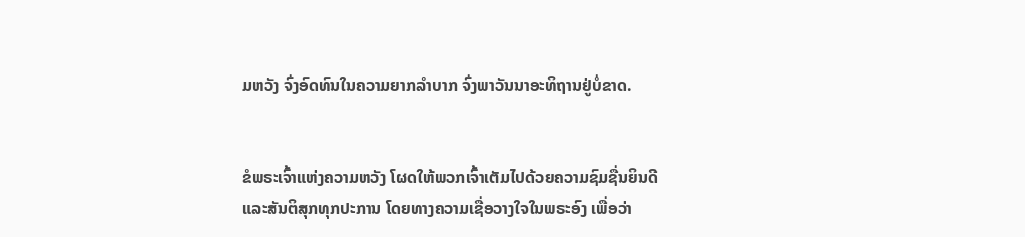ມຫວັງ ຈົ່ງອົດທົນໃນຄວາມຍາກລຳບາກ ຈົ່ງພາວັນນາອະທິຖານຢູ່ບໍ່ຂາດ.


ຂໍພຣະເຈົ້າແຫ່ງຄວາມຫວັງ ໂຜດໃຫ້ພວກເຈົ້າເຕັມໄປດ້ວຍຄວາມຊົມຊື່ນຍິນດີ ແລະສັນຕິສຸກທຸກປະການ ໂດຍທາງຄວາມເຊື່ອວາງໃຈໃນພຣະອົງ ເພື່ອວ່າ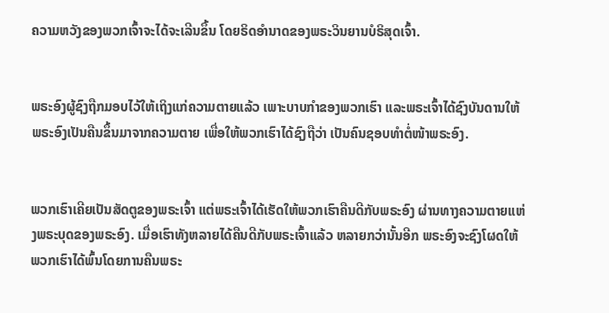ຄວາມຫວັງຂອງພວກເຈົ້າຈະໄດ້ຈະເລີນຂຶ້ນ ໂດຍຣິດອຳນາດຂອງພຣະວິນຍານບໍຣິສຸດເຈົ້າ.


ພຣະອົງຜູ້ຊົງຖືກມອບໄວ້ໃຫ້ເຖິງແກ່ຄວາມຕາຍແລ້ວ ເພາະບາບກຳຂອງພວກເຮົາ ແລະພຣະເຈົ້າໄດ້ຊົງບັນດານໃຫ້ພຣະອົງເປັນຄືນຂຶ້ນມາຈາກຄວາມຕາຍ ເພື່ອໃຫ້ພວກເຮົາໄດ້ຊົງຖືວ່າ ເປັນຄົນຊອບທຳຕໍ່ໜ້າພຣະອົງ.


ພວກເຮົາເຄີຍເປັນສັດຕູຂອງພຣະເຈົ້າ ແຕ່ພຣະເຈົ້າໄດ້ເຮັດໃຫ້ພວກເຮົາຄືນດີກັບພຣະອົງ ຜ່ານທາງຄວາມຕາຍແຫ່ງພຣະບຸດຂອງພຣະອົງ. ເມື່ອເຮົາທັງຫລາຍໄດ້ຄືນດີກັບພຣະເຈົ້າແລ້ວ ຫລາຍກວ່ານັ້ນອີກ ພຣະອົງຈະຊົງໂຜດໃຫ້ພວກເຮົາໄດ້ພົ້ນໂດຍການຄືນພຣະ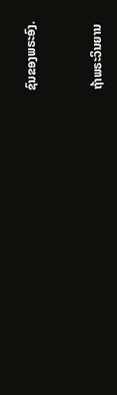ຊົນຂອງພຣະອົງ.


ຖ້າພຣະວິນຍານ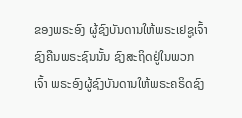ຂອງພຣະອົງ ຜູ້ຊົງບັນດານໃຫ້ພຣະເຢຊູເຈົ້າຊົງຄືນພຣະຊົນນັ້ນ ຊົງສະຖິດຢູ່ໃນພວກເຈົ້າ ພຣະອົງຜູ້ຊົງບັນດານໃຫ້ພຣະຄຣິດຊົງ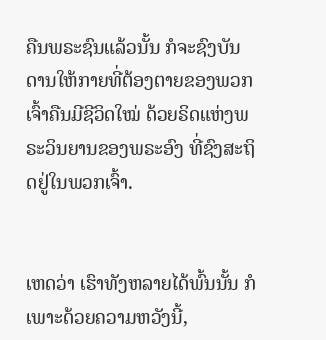ຄືນພຣະຊົນແລ້ວນັ້ນ ກໍຈະຊົງບັນດານໃຫ້ກາຍທີ່ຕ້ອງຕາຍຂອງພວກເຈົ້າຄືນມີຊີວິດໃໝ່ ດ້ວຍຣິດແຫ່ງພຣະວິນຍານຂອງພຣະອົງ ທີ່ຊົງສະຖິດຢູ່ໃນພວກເຈົ້າ.


ເຫດວ່າ ເຮົາທັງຫລາຍໄດ້ພົ້ນນັ້ນ ກໍເພາະດ້ວຍຄວາມຫວັງນີ້,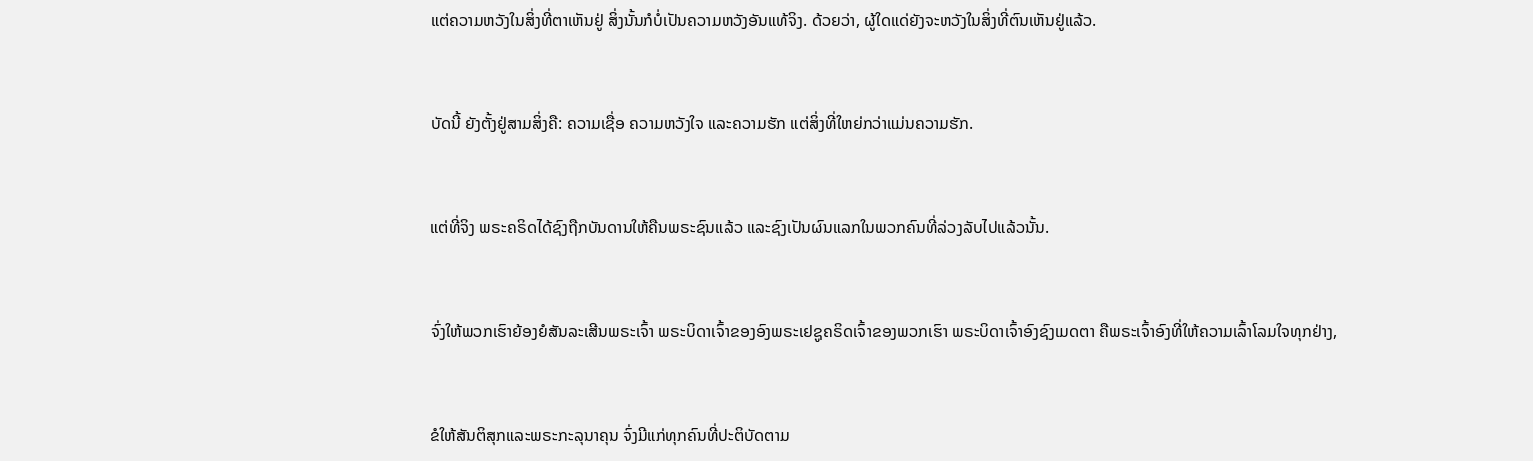ແຕ່ຄວາມຫວັງໃນສິ່ງທີ່ຕາເຫັນຢູ່ ສິ່ງນັ້ນກໍບໍ່ເປັນຄວາມຫວັງອັນແທ້ຈິງ. ດ້ວຍວ່າ, ຜູ້ໃດແດ່ຍັງຈະຫວັງໃນສິ່ງທີ່ຕົນເຫັນຢູ່ແລ້ວ.


ບັດນີ້ ຍັງຕັ້ງຢູ່ສາມສິ່ງຄື: ຄວາມເຊື່ອ ຄວາມຫວັງໃຈ ແລະຄວາມຮັກ ແຕ່ສິ່ງທີ່ໃຫຍ່ກວ່າແມ່ນຄວາມຮັກ.


ແຕ່ທີ່ຈິງ ພຣະຄຣິດໄດ້ຊົງຖືກບັນດານໃຫ້ຄືນພຣະຊົນແລ້ວ ແລະຊົງເປັນຜົນແລກໃນພວກຄົນທີ່ລ່ວງລັບໄປແລ້ວນັ້ນ.


ຈົ່ງໃຫ້ພວກເຮົາຍ້ອງຍໍສັນລະເສີນພຣະເຈົ້າ ພຣະບິດາເຈົ້າຂອງອົງພຣະເຢຊູຄຣິດເຈົ້າຂອງພວກເຮົາ ພຣະບິດາເຈົ້າອົງຊົງເມດຕາ ຄືພຣະເຈົ້າອົງທີ່ໃຫ້ຄວາມເລົ້າໂລມໃຈທຸກຢ່າງ,


ຂໍໃຫ້ສັນຕິສຸກແລະພຣະກະລຸນາຄຸນ ຈົ່ງມີແກ່ທຸກຄົນທີ່ປະຕິບັດຕາມ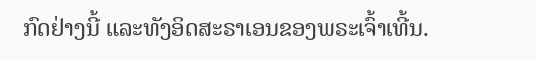ກົດຢ່າງນີ້ ແລະທັງອິດສະຣາເອນຂອງພຣະເຈົ້າເທີ້ນ.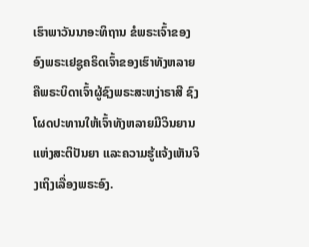ເຮົາພາວັນນາອະທິຖານ ຂໍພຣະເຈົ້າຂອງອົງພຣະເຢຊູຄຣິດເຈົ້າຂອງເຮົາທັງຫລາຍ ຄືພຣະບິດາເຈົ້າຜູ້ຊົງພຣະສະຫງ່າຣາສີ ຊົງໂຜດປະທານໃຫ້ເຈົ້າທັງຫລາຍມີວິນຍານແຫ່ງສະຕິປັນຍາ ແລະຄວາມຮູ້ແຈ້ງເຫັນຈິງເຖິງເລື່ອງພຣະອົງ.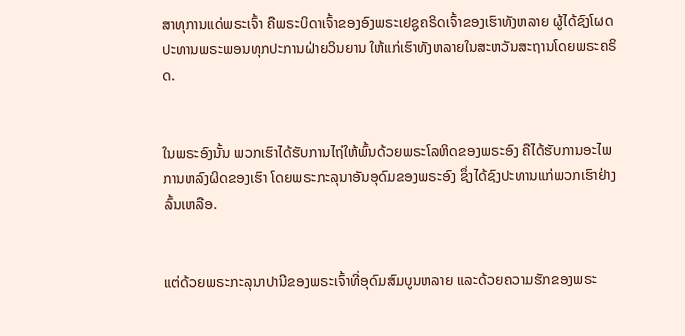ສາທຸການແດ່ພຣະເຈົ້າ ຄືພຣະບິດາເຈົ້າຂອງອົງພຣະເຢຊູຄຣິດເຈົ້າຂອງເຮົາທັງຫລາຍ ຜູ້ໄດ້ຊົງໂຜດປະທານພຣະພອນທຸກປະການຝ່າຍວິນຍານ ໃຫ້ແກ່ເຮົາທັງຫລາຍໃນສະຫວັນສະຖານໂດຍພຣະຄຣິດ.


ໃນພຣະອົງນັ້ນ ພວກເຮົາໄດ້ຮັບການໄຖ່ໃຫ້ພົ້ນດ້ວຍພຣະໂລຫິດຂອງພຣະອົງ ຄືໄດ້ຮັບການອະໄພການຫລົງຜິດຂອງເຮົາ ໂດຍພຣະກະລຸນາອັນອຸດົມຂອງພຣະອົງ ຊຶ່ງໄດ້ຊົງປະທານແກ່ພວກເຮົາຢ່າງລົ້ນເຫລືອ.


ແຕ່ດ້ວຍພຣະກະລຸນາປານີຂອງພຣະເຈົ້າທີ່ອຸດົມສົມບູນຫລາຍ ແລະດ້ວຍຄວາມຮັກຂອງພຣະ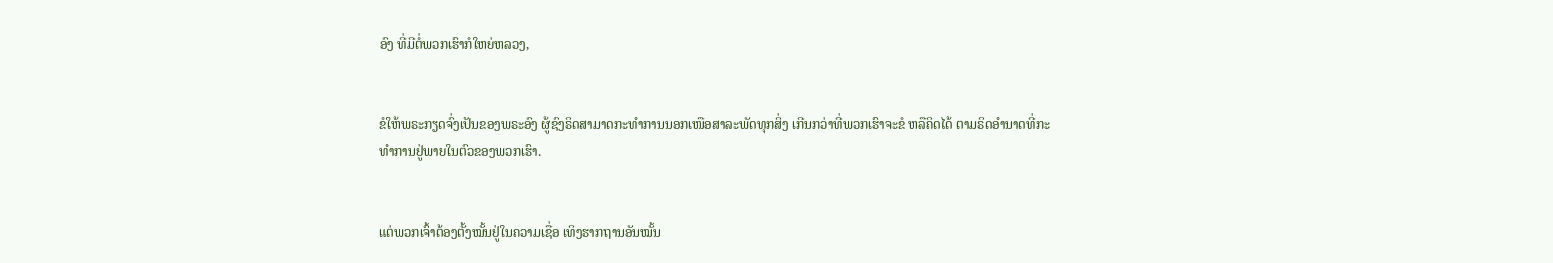ອົງ ທີ່ມີຕໍ່ພວກເຮົາກໍໃຫຍ່ຫລວງ,


ຂໍໃຫ້ພຣະກຽດຈົ່ງເປັນຂອງພຣະອົງ ຜູ້ຊົງຣິດສາມາດກະທຳການນອກເໜືອສາລະພັດທຸກສິ່ງ ເກີນກວ່າທີ່ພວກເຮົາຈະຂໍ ຫລືຄິດໄດ້ ຕາມຣິດອຳນາດທີ່ກະທຳການຢູ່ພາຍໃນຕົວຂອງພວກເຮົາ.


ແຕ່ພວກເຈົ້າຕ້ອງຕັ້ງໝັ້ນຢູ່ໃນຄວາມເຊື່ອ ເທິງຮາກຖານອັນໝັ້ນ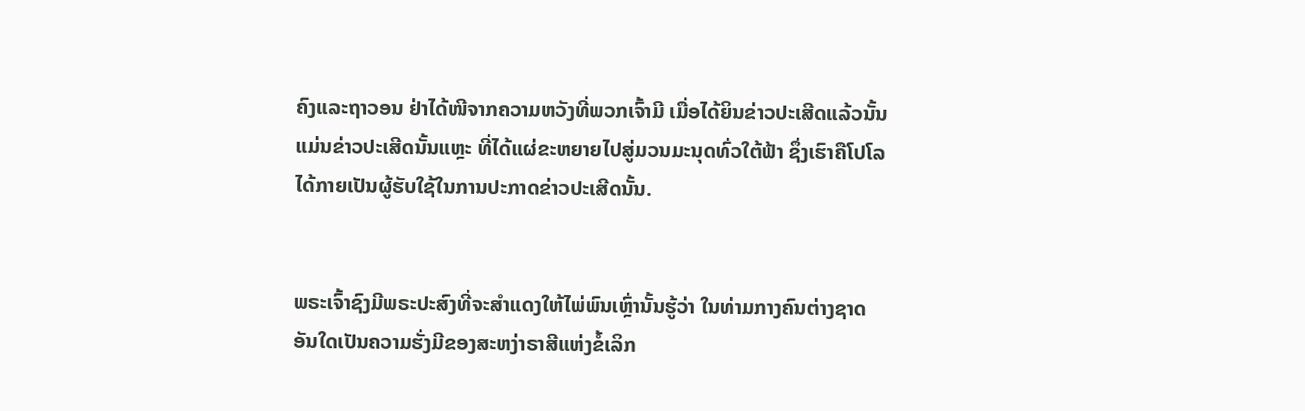ຄົງແລະຖາວອນ ຢ່າໄດ້ໜີຈາກຄວາມຫວັງທີ່ພວກເຈົ້າມີ ເມື່ອໄດ້ຍິນຂ່າວປະເສີດແລ້ວນັ້ນ ແມ່ນຂ່າວປະເສີດນັ້ນແຫຼະ ທີ່ໄດ້ແຜ່ຂະຫຍາຍໄປສູ່ມວນມະນຸດທົ່ວໃຕ້ຟ້າ ຊຶ່ງເຮົາຄືໂປໂລ ໄດ້ກາຍເປັນຜູ້ຮັບໃຊ້ໃນການປະກາດຂ່າວປະເສີດນັ້ນ.


ພຣະເຈົ້າຊົງມີພຣະປະສົງທີ່ຈະສຳແດງໃຫ້ໄພ່ພົນເຫຼົ່ານັ້ນຮູ້ວ່າ ໃນທ່າມກາງຄົນຕ່າງຊາດ ອັນໃດເປັນຄວາມຮັ່ງມີຂອງສະຫງ່າຣາສີແຫ່ງຂໍ້ເລິກ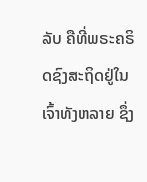ລັບ ຄືທີ່ພຣະຄຣິດຊົງສະຖິດຢູ່ໃນເຈົ້າທັງຫລາຍ ຊຶ່ງ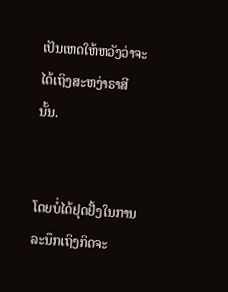ເປັນເຫດໃຫ້ຫວັງວ່າຈະໄດ້ເຖິງສະຫງ່າຣາສີນັ້ນ.


ໂດຍບໍ່ໄດ້ຢຸດຢັ້ງໃນການລະນຶກເຖິງກິດຈະ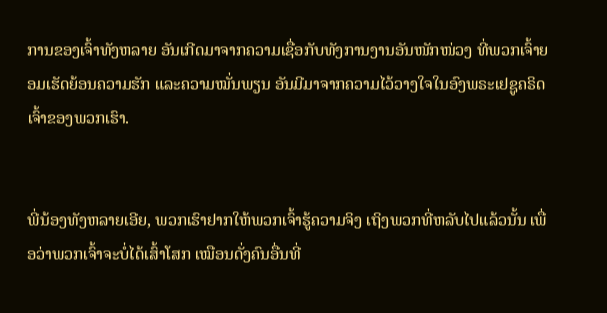ການຂອງເຈົ້າທັງຫລາຍ ອັນເກີດມາຈາກຄວາມເຊື່ອກັບທັງການງານອັນໜັກໜ່ວງ ທີ່ພວກເຈົ້າຍອມເຮັດຍ້ອນຄວາມຮັກ ແລະຄວາມໝັ່ນພຽນ ອັນມີມາຈາກຄວາມໄວ້ວາງໃຈໃນອົງພຣະເຢຊູຄຣິດເຈົ້າຂອງພວກເຮົາ.


ພີ່ນ້ອງທັງຫລາຍເອີຍ, ພວກເຮົາຢາກໃຫ້ພວກເຈົ້າຮູ້ຄວາມຈິງ ເຖິງພວກທີ່ຫລັບໄປແລ້ວນັ້ນ ເພື່ອວ່າພວກເຈົ້າຈະບໍ່ໄດ້ເສົ້າໂສກ ເໝືອນດັ່ງຄົນອື່ນທີ່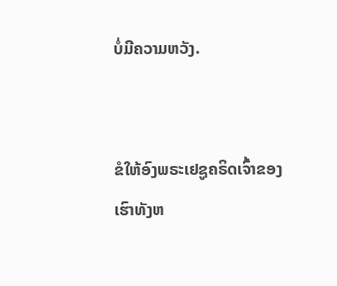ບໍ່ມີຄວາມຫວັງ.


ຂໍໃຫ້ອົງພຣະເຢຊູຄຣິດເຈົ້າຂອງເຮົາທັງຫ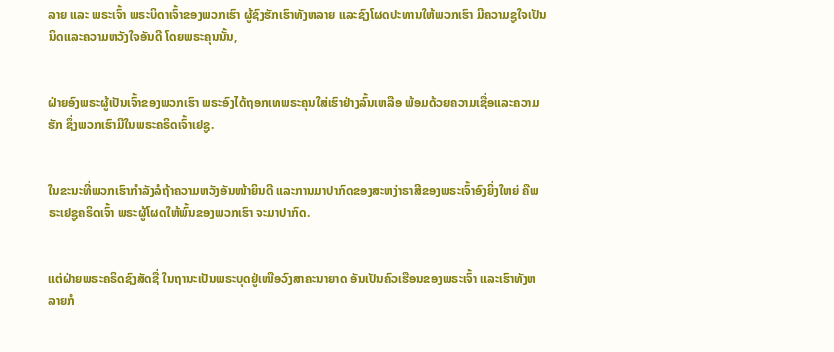ລາຍ ແລະ ພຣະເຈົ້າ ພຣະບິດາເຈົ້າຂອງພວກເຮົາ ຜູ້ຊົງຮັກເຮົາທັງຫລາຍ ແລະຊົງໂຜດປະທານໃຫ້ພວກເຮົາ ມີຄວາມຊູໃຈເປັນນິດແລະຄວາມຫວັງໃຈອັນດີ ໂດຍພຣະຄຸນນັ້ນ,


ຝ່າຍອົງພຣະຜູ້ເປັນເຈົ້າຂອງພວກເຮົາ ພຣະອົງໄດ້ຖອກເທພຣະຄຸນໃສ່ເຮົາຢ່າງລົ້ນເຫລືອ ພ້ອມດ້ວຍຄວາມເຊື່ອແລະຄວາມຮັກ ຊຶ່ງພວກເຮົາມີໃນພຣະຄຣິດເຈົ້າເຢຊູ.


ໃນຂະນະທີ່ພວກເຮົາກຳລັງລໍຖ້າຄວາມຫວັງອັນໜ້າຍິນດີ ແລະການມາປາກົດຂອງສະຫງ່າຣາສີຂອງພຣະເຈົ້າອົງຍິ່ງໃຫຍ່ ຄືພຣະເຢຊູຄຣິດເຈົ້າ ພຣະຜູ້ໂຜດໃຫ້ພົ້ນຂອງພວກເຮົາ ຈະມາປາກົດ.


ແຕ່ຝ່າຍພຣະຄຣິດຊົງສັດຊື່ ໃນຖານະເປັນພຣະບຸດຢູ່ເໜືອວົງສາຄະນາຍາດ ອັນເປັນຄົວເຮືອນຂອງພຣະເຈົ້າ ແລະເຮົາທັງຫລາຍກໍ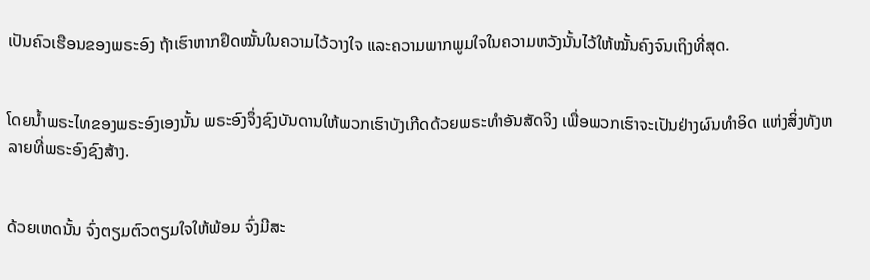ເປັນຄົວເຮືອນຂອງພຣະອົງ ຖ້າເຮົາຫາກຢຶດໝັ້ນໃນຄວາມໄວ້ວາງໃຈ ແລະຄວາມພາກພູມໃຈໃນຄວາມຫວັງນັ້ນໄວ້ໃຫ້ໝັ້ນຄົງຈົນເຖິງທີ່ສຸດ.


ໂດຍນໍ້າພຣະໄທຂອງພຣະອົງເອງນັ້ນ ພຣະອົງຈຶ່ງຊົງບັນດານໃຫ້ພວກເຮົາບັງເກີດດ້ວຍພຣະທຳອັນສັດຈິງ ເພື່ອພວກເຮົາຈະເປັນຢ່າງຜົນທຳອິດ ແຫ່ງສິ່ງທັງຫລາຍທີ່ພຣະອົງຊົງສ້າງ.


ດ້ວຍເຫດນັ້ນ ຈົ່ງຕຽມຕົວຕຽມໃຈໃຫ້ພ້ອມ ຈົ່ງມີສະ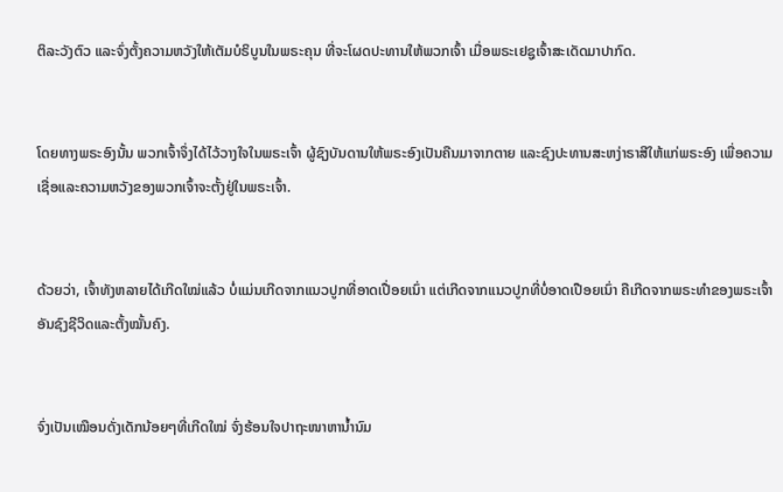ຕິລະວັງຕົວ ແລະຈົ່ງຕັ້ງຄວາມຫວັງໃຫ້ເຕັມບໍຣິບູນໃນພຣະຄຸນ ທີ່ຈະໂຜດປະທານໃຫ້ພວກເຈົ້າ ເມື່ອພຣະເຢຊູເຈົ້າສະເດັດມາປາກົດ.


ໂດຍທາງພຣະອົງນັ້ນ ພວກເຈົ້າຈຶ່ງໄດ້ໄວ້ວາງໃຈໃນພຣະເຈົ້າ ຜູ້ຊົງບັນດານໃຫ້ພຣະອົງເປັນຄືນມາຈາກຕາຍ ແລະຊົງປະທານສະຫງ່າຣາສີໃຫ້ແກ່ພຣະອົງ ເພື່ອຄວາມເຊື່ອແລະຄວາມຫວັງຂອງພວກເຈົ້າຈະຕັ້ງຢູ່ໃນພຣະເຈົ້າ.


ດ້ວຍວ່າ, ເຈົ້າທັງຫລາຍໄດ້ເກີດໃໝ່ແລ້ວ ບໍ່ແມ່ນເກີດຈາກແນວປູກທີ່ອາດເປື່ອຍເນົ່າ ແຕ່ເກີດຈາກແນວປູກທີ່ບໍ່ອາດເປືອຍເນົ່າ ຄືເກີດຈາກພຣະທຳຂອງພຣະເຈົ້າ ອັນຊົງຊີວິດແລະຕັ້ງໝັ້ນຄົງ.


ຈົ່ງເປັນເໝືອນດັ່ງເດັກນ້ອຍໆທີ່ເກີດໃໝ່ ຈົ່ງຮ້ອນໃຈປາຖະໜາຫານໍ້ານົມ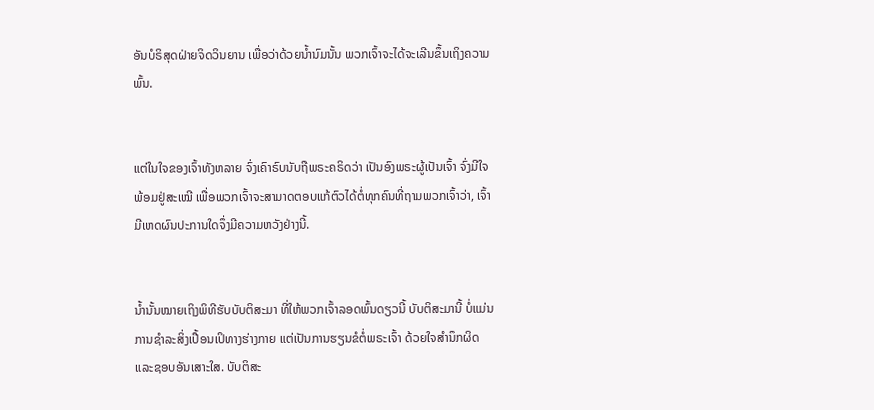ອັນບໍຣິສຸດຝ່າຍຈິດວິນຍານ ເພື່ອວ່າດ້ວຍນໍ້ານົມນັ້ນ ພວກເຈົ້າຈະໄດ້ຈະເລີນຂຶ້ນເຖິງຄວາມພົ້ນ.


ແຕ່ໃນໃຈຂອງເຈົ້າທັງຫລາຍ ຈົ່ງເຄົາຣົບນັບຖືພຣະຄຣິດວ່າ ເປັນອົງພຣະຜູ້ເປັນເຈົ້າ ຈົ່ງມີໃຈພ້ອມຢູ່ສະເໝີ ເພື່ອພວກເຈົ້າຈະສາມາດຕອບແກ້ຕົວໄດ້ຕໍ່ທຸກຄົນທີ່ຖາມພວກເຈົ້າວ່າ, ເຈົ້າມີເຫດຜົນປະການໃດຈຶ່ງມີຄວາມຫວັງຢ່າງນີ້.


ນໍ້ານັ້ນໝາຍເຖິງພິທີຮັບບັບຕິສະມາ ທີ່ໃຫ້ພວກເຈົ້າລອດພົ້ນດຽວນີ້ ບັບຕິສະມານີ້ ບໍ່ແມ່ນການຊຳລະສິ່ງເປື້ອນເປິທາງຮ່າງກາຍ ແຕ່ເປັນການຮຽນຂໍຕໍ່ພຣະເຈົ້າ ດ້ວຍໃຈສຳນຶກຜິດແລະຊອບອັນເສາະໃສ. ບັບຕິສະ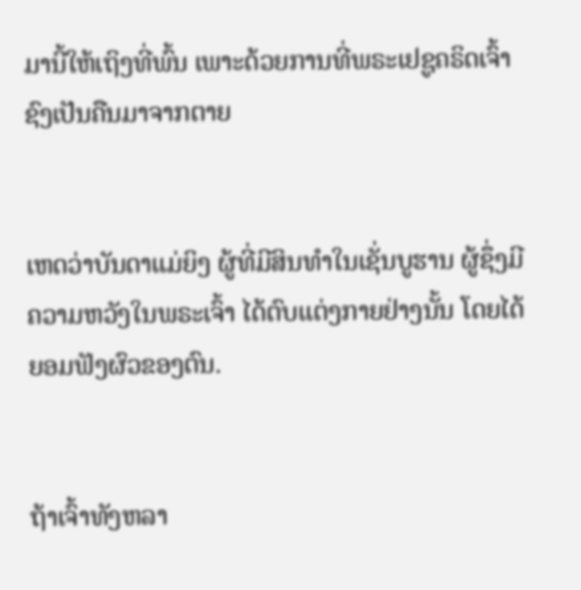ມານີ້ໃຫ້ເຖິງທີ່ພົ້ນ ເພາະດ້ວຍການທີ່ພຣະເຢຊູຄຣິດເຈົ້າ ຊົງເປັນຄືນມາຈາກຕາຍ


ເຫດວ່າບັນດາແມ່ຍິງ ຜູ້ທີ່ມີສິນທຳໃນເຊັ່ນບູຮານ ຜູ້ຊຶ່ງມີຄວາມຫວັງໃນພຣະເຈົ້າ ໄດ້ຕົບແຕ່ງກາຍຢ່າງນັ້ນ ໂດຍໄດ້ຍອມຟັງຜົວຂອງຕົນ.


ຖ້າເຈົ້າທັງຫລາ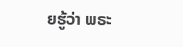ຍຮູ້ວ່າ ພຣະ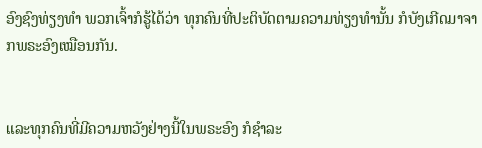ອົງຊົງທ່ຽງທຳ ພວກເຈົ້າກໍຮູ້ໄດ້ວ່າ ທຸກຄົນທີ່ປະຕິບັດຕາມຄວາມທ່ຽງທຳນັ້ນ ກໍບັງເກີດມາຈາກພຣະອົງເໝືອນກັນ.


ແລະທຸກຄົນທີ່ມີຄວາມຫວັງຢ່າງນີ້ໃນພຣະອົງ ກໍຊຳລະ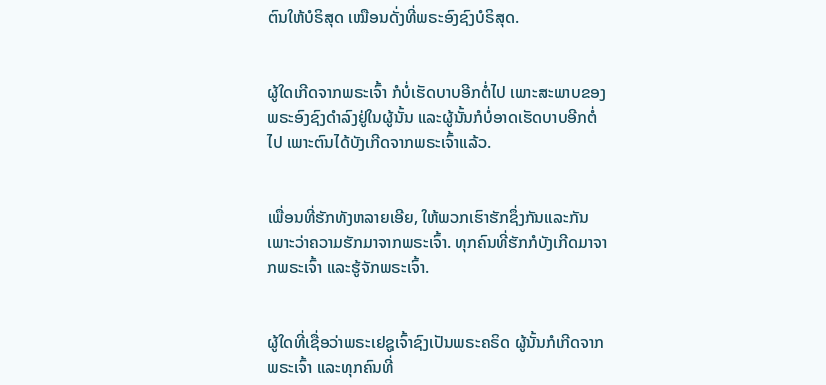ຕົນໃຫ້ບໍຣິສຸດ ເໝືອນດັ່ງທີ່ພຣະອົງຊົງບໍຣິສຸດ.


ຜູ້ໃດເກີດຈາກພຣະເຈົ້າ ກໍບໍ່ເຮັດບາບອີກຕໍ່ໄປ ເພາະສະພາບຂອງພຣະອົງຊົງດຳລົງຢູ່ໃນຜູ້ນັ້ນ ແລະຜູ້ນັ້ນກໍບໍ່ອາດເຮັດບາບອີກຕໍ່ໄປ ເພາະຕົນໄດ້ບັງເກີດຈາກພຣະເຈົ້າແລ້ວ.


ເພື່ອນທີ່ຮັກທັງຫລາຍເອີຍ, ໃຫ້ພວກເຮົາຮັກຊຶ່ງກັນແລະກັນ ເພາະວ່າຄວາມຮັກມາຈາກພຣະເຈົ້າ. ທຸກຄົນທີ່ຮັກກໍບັງເກີດມາຈາກພຣະເຈົ້າ ແລະຮູ້ຈັກພຣະເຈົ້າ.


ຜູ້ໃດທີ່ເຊື່ອວ່າພຣະເຢຊູເຈົ້າຊົງເປັນພຣະຄຣິດ ຜູ້ນັ້ນກໍເກີດຈາກພຣະເຈົ້າ ແລະທຸກຄົນທີ່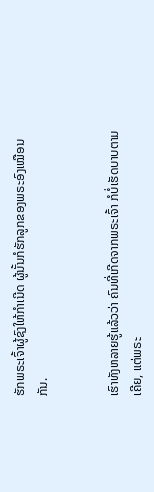ຮັກພຣະເຈົ້າຜູ້ຊົງໃຫ້ກຳເນີດ ຜູ້ນັ້ນກໍຮັກລູກຂອງພຣະອົງເໝືອນກັນ.


ເຮົາທັງຫລາຍຮູ້ແລ້ວວ່າ ຄົນທີ່ເກີດຈາກພຣະເຈົ້າ ກໍບໍ່ເຮັດບາບຕາມເຄີຍ, ແຕ່ພຣະ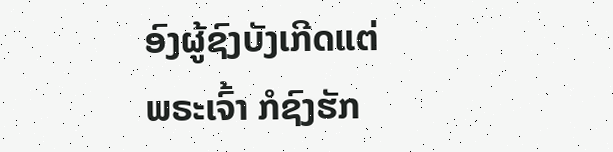ອົງຜູ້ຊົງບັງເກີດແຕ່ພຣະເຈົ້າ ກໍຊົງຮັກ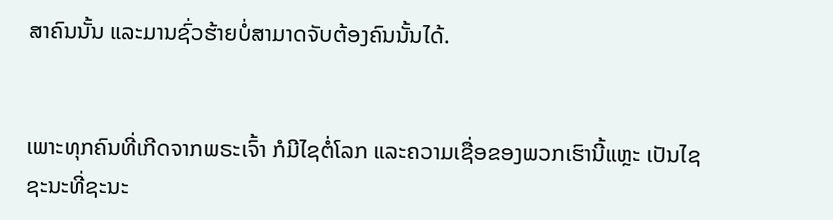ສາຄົນນັ້ນ ແລະມານຊົ່ວຮ້າຍບໍ່ສາມາດຈັບຕ້ອງຄົນນັ້ນໄດ້.


ເພາະທຸກຄົນທີ່ເກີດຈາກພຣະເຈົ້າ ກໍມີໄຊຕໍ່ໂລກ ແລະຄວາມເຊື່ອຂອງພວກເຮົານີ້ແຫຼະ ເປັນໄຊຊະນະທີ່ຊະນະ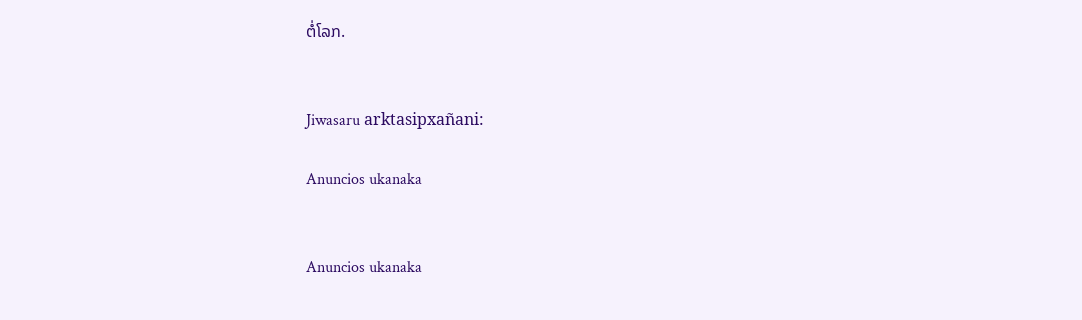ຕໍ່ໂລກ.


Jiwasaru arktasipxañani:

Anuncios ukanaka


Anuncios ukanaka